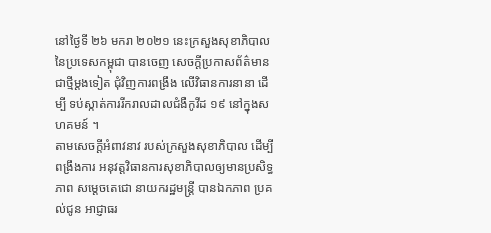នៅថ្ងៃទី ២៦ មករា ២០២១ នេះក្រសួងសុខាភិបាល នៃប្រទេសកម្ពុជា បានចេញ សេចក្ដីប្រកាសព័ត៌មានជាថ្មីម្ដងទៀត ជុំវិញការពង្រឹង លើវិធានការនានា ដើម្បី ទប់ស្កាត់ការរីករាលដាលជំងឺកូវីដ ១៩ នៅក្នុងសហគមន៍ ។
តាមសេចក្ដីអំពាវនាវ របស់ក្រសួងសុខាភិបាល ដើម្បីពង្រឹងការ អនុវត្តវិធានការសុខាភិបាលឲ្យមានប្រសិទ្ធភាព សម្តេចតេជោ នាយករដ្ឋមន្ត្រី បានឯកភាព ប្រគល់ជូន អាជ្ញាធរ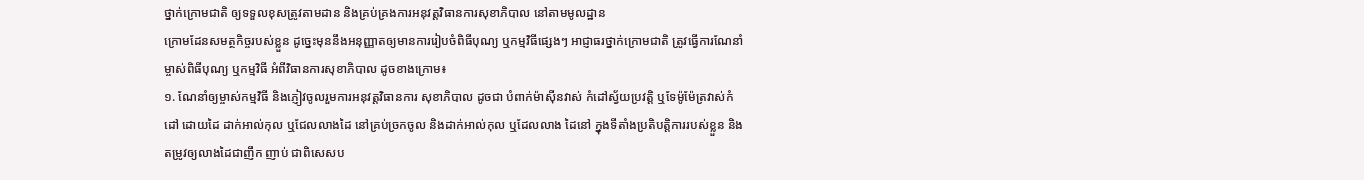ថ្នាក់ក្រោមជាតិ ឲ្យទទួលខុសត្រូវតាមដាន និងគ្រប់គ្រងការអនុវត្តវិធានការសុខាភិបាល នៅតាមមូលដ្ឋាន
ក្រោមដែនសមត្ថកិច្ចរបស់ខ្លួន ដូច្នេះមុននឹងអនុញ្ញាតឲ្យមានការរៀបចំពិធីបុណ្យ ឬកម្មវិធីផ្សេងៗ អាជ្ញាធរថ្នាក់ក្រោមជាតិ ត្រូវធ្វើការណែនាំម្ចាស់ពិធីបុណ្យ ឬកម្មវិធី អំពីវិធានការសុខាភិបាល ដូចខាងក្រោម៖
១. ណែនាំឲ្យម្ចាស់កម្មវិធី និងភ្ញៀវចូលរួមការអនុវត្តវិធានការ សុខាភិបាល ដូចជា បំពាក់ម៉ាស៊ីនវាស់ កំដៅស្វ័យប្រវត្តិ ឬទែម៉ូម៉ែត្រវាស់កំដៅ ដោយដៃ ដាក់អាល់កុល ឬជែលលាងដៃ នៅគ្រប់ច្រកចូល និងដាក់អាល់កុល ឬដែលលាង ដៃនៅ ក្នុងទីតាំងប្រតិបត្តិការរបស់ខ្លួន និងតម្រូវឲ្យលាងដៃជាញឹក ញាប់ ជាពិសេសប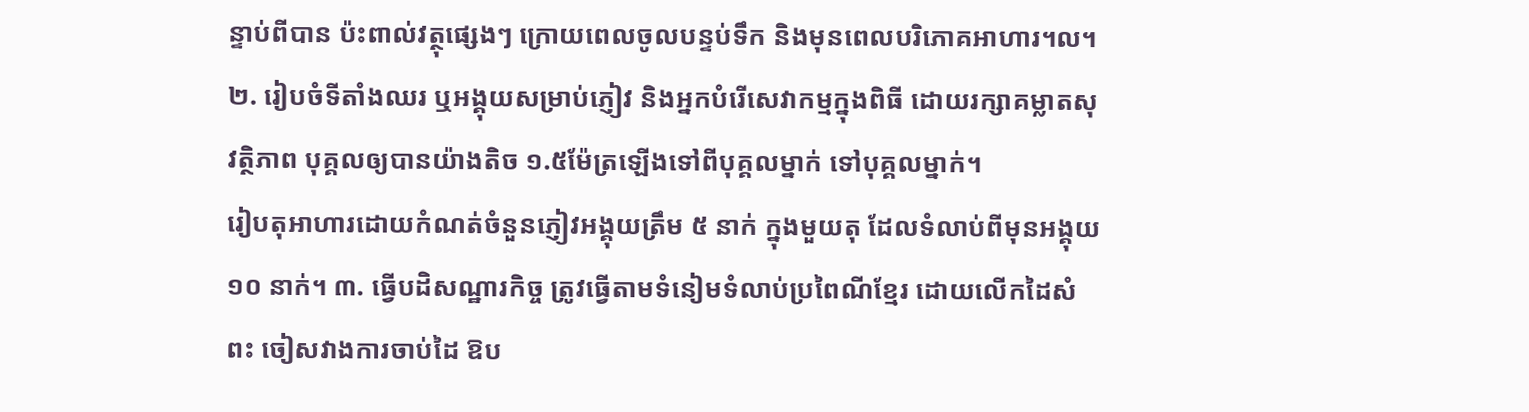ន្ទាប់ពីបាន ប៉ះពាល់វត្ថុផ្សេងៗ ក្រោយពេលចូលបន្ទប់ទឹក និងមុនពេលបរិភោគអាហារ។ល។
២. រៀបចំទីតាំងឈរ ឬអង្គុយសម្រាប់ភ្ញៀវ និងអ្នកបំរើសេវាកម្មក្នុងពិធី ដោយរក្សាគម្លាតសុវត្ថិភាព បុគ្គលឲ្យបានយ៉ាងតិច ១.៥ម៉ែត្រឡើងទៅពីបុគ្គលម្នាក់ ទៅបុគ្គលម្នាក់។
រៀបតុអាហារដោយកំណត់ចំនួនភ្ញៀវអង្គុយត្រឹម ៥ នាក់ ក្នុងមួយតុ ដែលទំលាប់ពីមុនអង្គុយ ១០ នាក់។ ៣. ធ្វើបដិសណ្ឋារកិច្ច ត្រូវធ្វើតាមទំនៀមទំលាប់ប្រពៃណីខ្មែរ ដោយលើកដៃសំពះ ចៀសវាងការចាប់ដៃ ឱប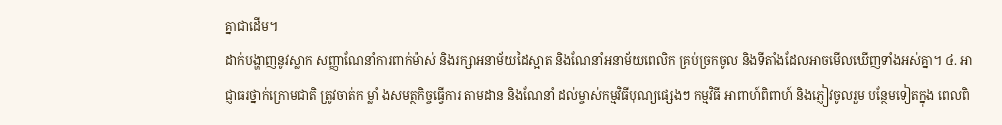គ្នាជាដើម។
ដាក់បង្ហាញនូវស្លាក សញ្ញាណែនាំការពាក់ម៉ាស់ និងរក្សាអនាម័យដៃស្អាត និងណែនាំអនាម័យពេលិក គ្រប់ច្រកចូល និងទីតាំងដែលអាចមើលឃើញទាំងអស់គ្នា។ ៤. អាជ្ញាធរថ្នាក់ក្រោមជាតិ ត្រូវចាត់ក ម្លាំ ងសមត្ថកិច្ចធ្វើការ តាមដាន និងណែនាំ ដល់ម្ចាស់កម្មវិធីបុណ្យផ្សេងៗ កម្មវិធី អាពាហ៍ពិពាហ៍ និងភ្ញៀវចូលរួម បន្ថែមទៀតក្នុង ពេលពិ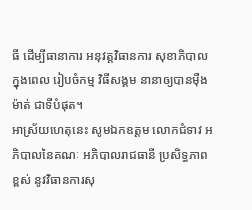ធី ដើម្បីធានាការ អនុវត្តវិធានការ សុខាភិបាលក្នុងពេល រៀបចំកម្ម វិធីសង្គម នានាឲ្យបានម៉ឺងម៉ាត់ ជាទីបំផុត។
អាស្រ័យហេតុនេះ សូមឯកឧត្តម លោកជំទាវ អភិបាលនៃគណៈ អភិបាលរាជធានី ប្រសិទ្ធភាពខ្ពស់ នូវវិធានការសុ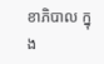ខាភិបាល ក្នុង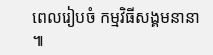ពេលរៀបចំ កម្មវិធីសង្គមនានា ៕